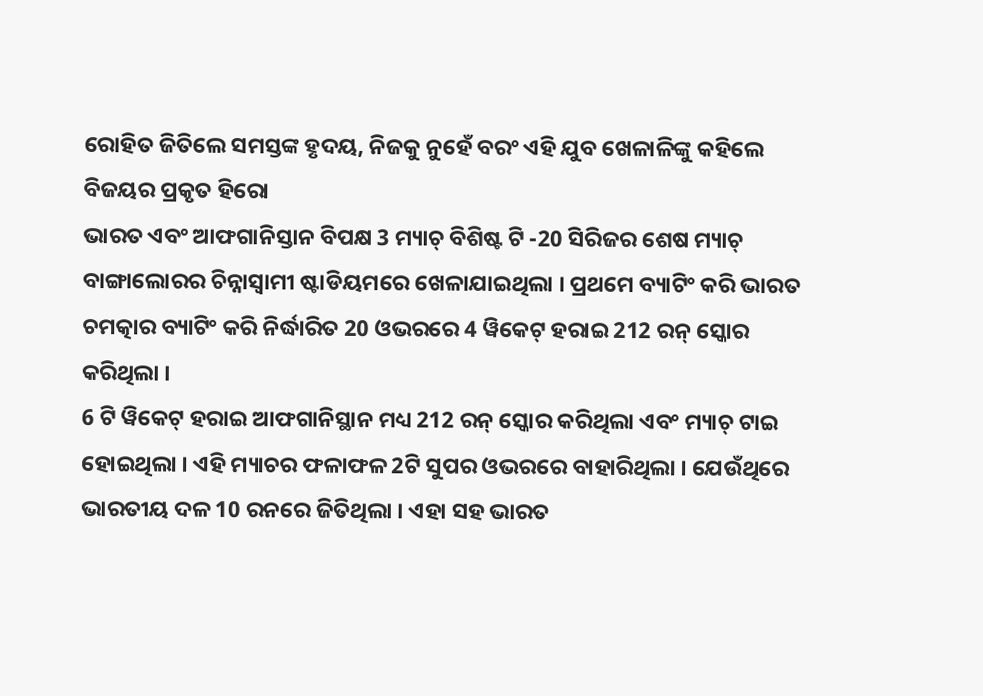ରୋହିତ ଜିତିଲେ ସମସ୍ତଙ୍କ ହୃଦୟ, ନିଜକୁ ନୁହେଁ ବରଂ ଏହି ଯୁବ ଖେଳାଳିଙ୍କୁ କହିଲେ ବିଜୟର ପ୍ରକୃତ ହିରୋ
ଭାରତ ଏବଂ ଆଫଗାନିସ୍ତାନ ବିପକ୍ଷ 3 ମ୍ୟାଚ୍ ବିଶିଷ୍ଟ ଟି -20 ସିରିଜର ଶେଷ ମ୍ୟାଚ୍ ବାଙ୍ଗାଲୋରର ଚିନ୍ନାସ୍ୱାମୀ ଷ୍ଟାଡିୟମରେ ଖେଳାଯାଇଥିଲା । ପ୍ରଥମେ ବ୍ୟାଟିଂ କରି ଭାରତ ଚମତ୍କାର ବ୍ୟାଟିଂ କରି ନିର୍ଦ୍ଧାରିତ 20 ଓଭରରେ 4 ୱିକେଟ୍ ହରାଇ 212 ରନ୍ ସ୍କୋର କରିଥିଲା ।
6 ଟି ୱିକେଟ୍ ହରାଇ ଆଫଗାନିସ୍ଥାନ ମଧ୍ୟ 212 ରନ୍ ସ୍କୋର କରିଥିଲା ଏବଂ ମ୍ୟାଚ୍ ଟାଇ ହୋଇଥିଲା । ଏହି ମ୍ୟାଚର ଫଳାଫଳ 2ଟି ସୁପର ଓଭରରେ ବାହାରିଥିଲା । ଯେଉଁଥିରେ ଭାରତୀୟ ଦଳ 10 ରନରେ ଜିତିଥିଲା । ଏହା ସହ ଭାରତ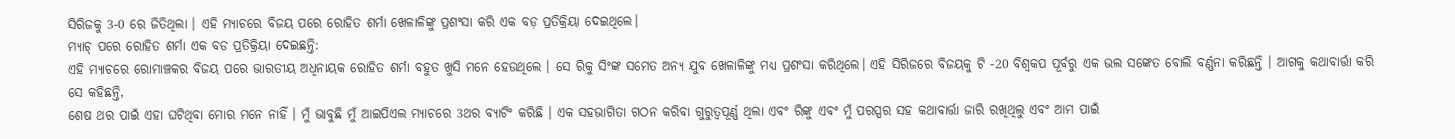ସିରିଜକୁ 3-0 ରେ ଜିତିଥିଲା । ଏହି ମ୍ୟାଚରେ ବିଜୟ ପରେ ରୋହିତ ଶର୍ମା ଖେଳାଳିଙ୍କୁ ପ୍ରଶଂସା କରି ଏକ ବଡ଼ ପ୍ରତିକ୍ରିୟା ଦେଇଥିଲେ।
ମ୍ୟାଚ୍ ପରେ ରୋହିତ ଶର୍ମା ଏକ ବଡ ପ୍ରତିକ୍ରିୟା ଦେଇଛନ୍ତି:
ଏହି ମ୍ୟାଚରେ ରୋମାଞ୍ଚକର ବିଜୟ ପରେ ଭାରତୀୟ ଅଧିନାୟକ ରୋହିତ ଶର୍ମା ବହୁତ ଖୁସି ମନେ ହେଉଥିଲେ । ସେ ରିକୁ ସିଂଙ୍କ ସମେତ ଅନ୍ୟ ଯୁବ ଖେଳାଳିଙ୍କୁ ମଧ୍ୟ ପ୍ରଶଂସା କରିଥିଲେ। ଏହି ସିରିଜରେ ବିଜୟକୁ ଟି -20 ବିଶ୍ୱକପ ପୂର୍ବରୁ ଏକ ଭଲ ସଙ୍କେତ ବୋଲି ବର୍ଣ୍ଣନା କରିଛନ୍ତି । ଆଗକୁ କଥାବାର୍ତ୍ତା କରି ସେ କହିଛନ୍ତି,
ଶେଷ ଥର ପାଇଁ ଏହା ଘଟିଥିବା ମୋର ମନେ ନାହିଁ । ମୁଁ ଭାବୁଛି ମୁଁ ଆଇପିଏଲ ମ୍ୟାଚରେ 3ଥର ବ୍ୟାଟିଂ କରିଛି । ଏକ ସହଭାଗିତା ଗଠନ କରିବା ଗୁରୁତ୍ୱପୂର୍ଣ୍ଣ ଥିଲା ଏବଂ ରିଙ୍କୁ ଏବଂ ମୁଁ ପରସ୍ପର ସହ କଥାବାର୍ତ୍ତା ଜାରି ରଖିଥିଲୁ ଏବଂ ଆମ ପାଇଁ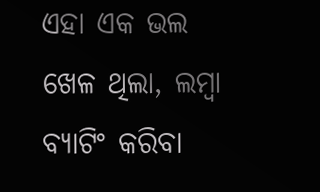ଏହା ଏକ ଭଲ ଖେଳ ଥିଲା, ଲମ୍ବା ବ୍ୟାଟିଂ କରିବା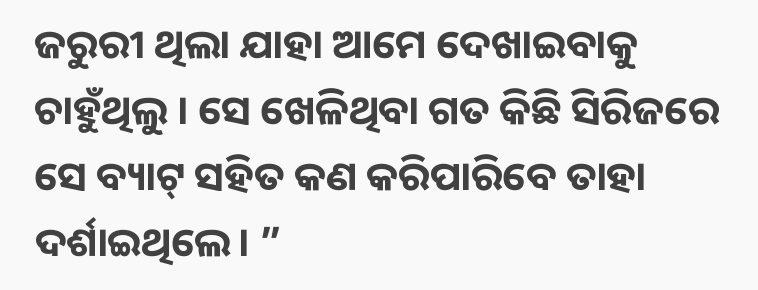ଜରୁରୀ ଥିଲା ଯାହା ଆମେ ଦେଖାଇବାକୁ ଚାହୁଁଥିଲୁ । ସେ ଖେଳିଥିବା ଗତ କିଛି ସିରିଜରେ ସେ ବ୍ୟାଟ୍ ସହିତ କଣ କରିପାରିବେ ତାହା ଦର୍ଶାଇଥିଲେ। ”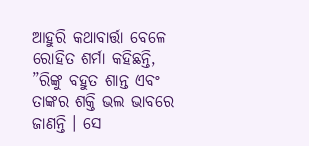ଆହୁରି କଥାବାର୍ତ୍ତା ବେଳେ ରୋହିତ ଶର୍ମା କହିଛନ୍ତି,
”ରିଙ୍କୁ ବହୁତ ଶାନ୍ତ ଏବଂ ତାଙ୍କର ଶକ୍ତି ଭଲ ଭାବରେ ଜାଣନ୍ତି । ସେ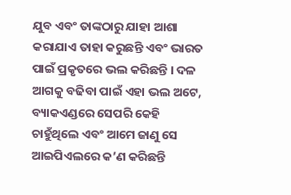ଯୁବ ଏବଂ ତାଙ୍କଠାରୁ ଯାହା ଆଶା କରାଯାଏ ତାହା କରୁଛନ୍ତି ଏବଂ ଭାରତ ପାଇଁ ପ୍ରକୃତରେ ଭଲ କରିଛନ୍ତି । ଦଳ ଆଗକୁ ବଢିବା ପାଇଁ ଏହା ଭଲ ଅଟେ, ବ୍ୟାକଏଣ୍ଡରେ ସେପରି କେହି ଚାହୁଁଥିଲେ ଏବଂ ଆମେ ଜାଣୁ ସେ ଆଇପିଏଲରେ କ’ଣ କରିଛନ୍ତି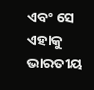ଏବଂ ସେ ଏହାକୁ ଭାରତୀୟ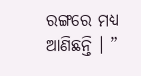ରଙ୍ଗରେ ମଧ୍ୟ ଆଣିଛନ୍ତି । ”